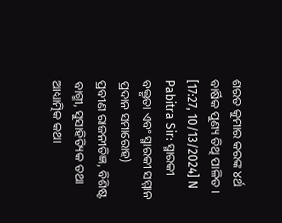ଶରତ କୁମାର କରଙ୍କ ୪ର୍ଥ ବାର୍ଷିକ ପୁଣ୍ୟ ତିଥି ପାଳିତ ।
[17:27, 10/13/2024] N Pabitra Sir: ସ୍ମାରକୀ ବକ୍ତୃତା ଏବଂ ସ୍ମାରକୀ ସମ୍ମାନ ପ୍ରଦାନ ସମାରୋହ)
ପ୍ରବୀଣ ରାଜନୀତିଜ୍ଞ, ବିଶିଷ୍ଟ ବାଗ୍ମୀ, ସୁସାହିତ୍ୟିକ ତଥା ଆଧ୍ୟାତ୍ମିକ କଥା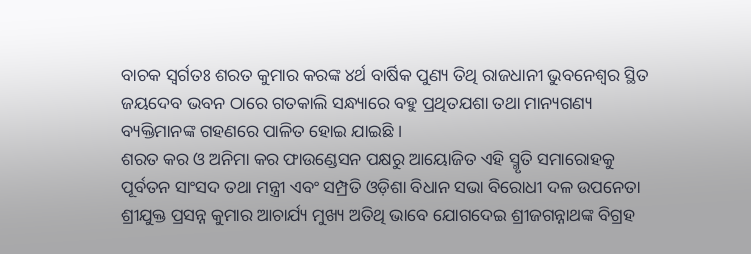ବାଚକ ସ୍ୱର୍ଗତଃ ଶରତ କୁମାର କରଙ୍କ ୪ର୍ଥ ବାର୍ଷିକ ପୁଣ୍ୟ ତିଥି ରାଜଧାନୀ ଭୁବନେଶ୍ୱର ସ୍ଥିତ ଜୟଦେବ ଭବନ ଠାରେ ଗତକାଲି ସନ୍ଧ୍ୟାରେ ବହୁ ପ୍ରଥିତଯଶା ତଥା ମାନ୍ୟଗଣ୍ୟ ବ୍ୟକ୍ତିମାନଙ୍କ ଗହଣରେ ପାଳିତ ହୋଇ ଯାଇଛି ।
ଶରତ କର ଓ ଅନିମା କର ଫାଉଣ୍ଡେସନ ପକ୍ଷରୁ ଆୟୋଜିତ ଏହି ସ୍ମୃତି ସମାରୋହକୁ ପୂର୍ବତନ ସାଂସଦ ତଥା ମନ୍ତ୍ରୀ ଏବଂ ସମ୍ପ୍ରତି ଓଡ଼ିଶା ବିଧାନ ସଭା ବିରୋଧୀ ଦଳ ଉପନେତା ଶ୍ରୀଯୁକ୍ତ ପ୍ରସନ୍ନ କୁମାର ଆଚାର୍ଯ୍ୟ ମୁଖ୍ୟ ଅତିଥି ଭାବେ ଯୋଗଦେଇ ଶ୍ରୀଜଗନ୍ନାଥଙ୍କ ବିଗ୍ରହ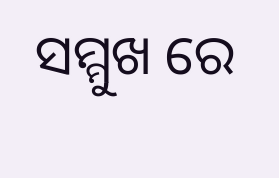ସମ୍ମୁଖ ରେ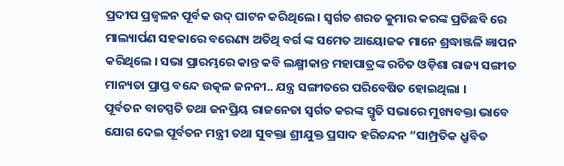ପ୍ରଦୀପ ପ୍ରଜ୍ବଳନ ପୂର୍ବକ ଉଦ୍ ଘାଟନ କରିଥିଲେ । ସ୍ବର୍ଗତ ଶରତ କୁମାର କରଙ୍କ ପ୍ରତିଛବି ରେ ମାଲ୍ୟାର୍ପଣ ସହକାରେ ବରେଣ୍ୟ ଅତିଥି ବର୍ଗ ଙ୍କ ସମେତ ଆୟୋଜକ ମାନେ ଶ୍ରଦ୍ଧାଞ୍ଜଳି ଜ୍ଞାପନ କରିଥିଲେ । ସଭା ପ୍ରାରମ୍ଭରେ କାନ୍ତ କବି ଲକ୍ଷ୍ମୀକାନ୍ତ ମହାପାତ୍ରଙ୍କ ରଚିତ ଓଡ଼ିଶା ରାଜ୍ୟ ସଙ୍ଗୀତ ମାନ୍ୟତା ପ୍ରାପ୍ତ ବନ୍ଦେ ଉତ୍କଳ ଜନନୀ.. ଯନ୍ତ୍ର ସଙ୍ଗୀତରେ ପରିବେଷିତ ହୋଇଥିଲା ।
ପୂର୍ବତନ ବାଚସ୍ପତି ତଥା ଜନପ୍ରିୟ ରାଜନେତା ସ୍ବର୍ଗତ କରଙ୍କ ସ୍ମୃତି ସଭାରେ ମୁଖ୍ୟବକ୍ତା ଭାବେ ଯୋଗ ଦେଇ ପୂର୍ବତନ ମନ୍ତ୍ରୀ ତଥା ସୁବକ୍ତା ଶ୍ରୀଯୁକ୍ତ ପ୍ରସାଦ ହରିଚନ୍ଦନ “ସାମ୍ପ୍ରତିକ ଧ୍ରୁବିତ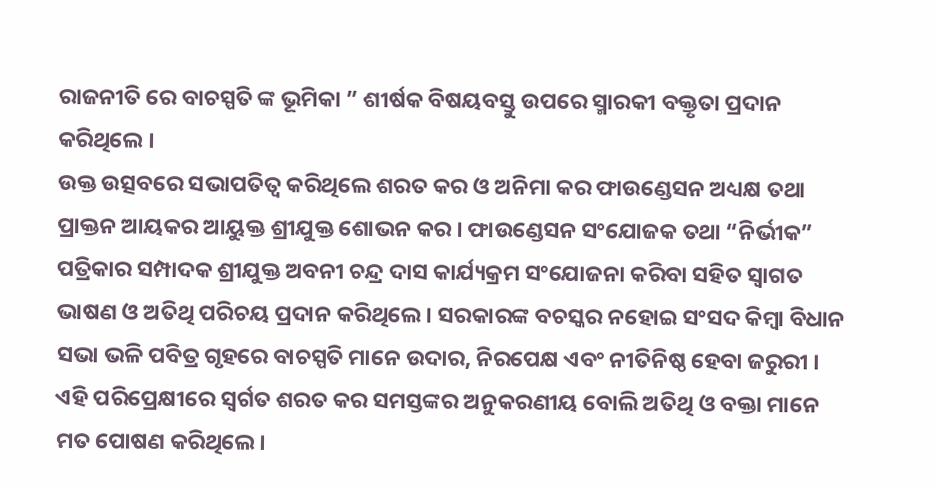ରାଜନୀତି ରେ ବାଚସ୍ପତି ଙ୍କ ଭୂମିକା ” ଶୀର୍ଷକ ବିଷୟବସ୍ତୁ ଉପରେ ସ୍ମାରକୀ ବକ୍ତୃତା ପ୍ରଦାନ କରିଥିଲେ ।
ଉକ୍ତ ଉତ୍ସବରେ ସଭାପତିତ୍ବ କରିଥିଲେ ଶରତ କର ଓ ଅନିମା କର ଫାଉଣ୍ଡେସନ ଅଧ୍ୟକ୍ଷ ତଥା ପ୍ରାକ୍ତନ ଆୟକର ଆୟୁକ୍ତ ଶ୍ରୀଯୁକ୍ତ ଶୋଭନ କର । ଫାଉଣ୍ଡେସନ ସଂଯୋଜକ ତଥା “ନିର୍ଭୀକ” ପତ୍ରିକାର ସମ୍ପାଦକ ଶ୍ରୀଯୁକ୍ତ ଅବନୀ ଚନ୍ଦ୍ର ଦାସ କାର୍ଯ୍ୟକ୍ରମ ସଂଯୋଜନା କରିବା ସହିତ ସ୍ବାଗତ ଭାଷଣ ଓ ଅତିଥି ପରିଚୟ ପ୍ରଦାନ କରିଥିଲେ । ସରକାରଙ୍କ ବଚସ୍କର ନହୋଇ ସଂସଦ କିମ୍ବା ବିଧାନ ସଭା ଭଳି ପବିତ୍ର ଗୃହରେ ବାଚସ୍ପତି ମାନେ ଉଦାର, ନିରପେକ୍ଷ ଏବଂ ନୀତିନିଷ୍ଠ ହେବା ଜରୁରୀ । ଏହି ପରିପ୍ରେକ୍ଷୀରେ ସ୍ବର୍ଗତ ଶରତ କର ସମସ୍ତଙ୍କର ଅନୁକରଣୀୟ ବୋଲି ଅତିଥି ଓ ବକ୍ତା ମାନେ ମତ ପୋଷଣ କରିଥିଲେ।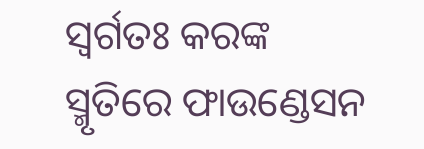ସ୍ୱର୍ଗତଃ କରଙ୍କ ସ୍ମୃତିରେ ଫାଉଣ୍ଡେସନ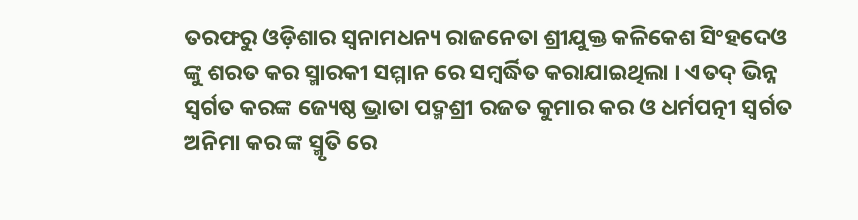ତରଫରୁ ଓଡ଼ିଶାର ସ୍ୱନାମଧନ୍ୟ ରାଜନେତା ଶ୍ରୀଯୁକ୍ତ କଳିକେଶ ସିଂହଦେଓ ଙ୍କୁ ଶରତ କର ସ୍ମାରକୀ ସମ୍ମାନ ରେ ସମ୍ବର୍ଦ୍ଧିତ କରାଯାଇଥିଲା । ଏତଦ୍ ଭିନ୍ନ ସ୍ବର୍ଗତ କରଙ୍କ ଜ୍ୟେଷ୍ଠ ଭ୍ରାତା ପଦ୍ମଶ୍ରୀ ରଜତ କୁମାର କର ଓ ଧର୍ମପତ୍ନୀ ସ୍ବର୍ଗତ ଅନିମା କର ଙ୍କ ସ୍ମୃତି ରେ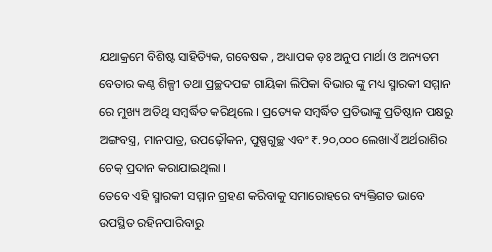ଯଥାକ୍ରମେ ବିଶିଷ୍ଟ ସାହିତ୍ୟିକ, ଗବେଷକ , ଅଧ୍ୟାପକ ଡ଼ଃ ଅନୁପ ମାର୍ଥା ଓ ଅନ୍ୟତମ ବେତାର କଣ୍ଠ ଶିଳ୍ପୀ ତଥା ପ୍ରଚ୍ଛଦପଟ୍ଟ ଗାୟିକା ଲିପିକା ବିଭାର ଙ୍କୁ ମଧ୍ୟ ସ୍ମାରକୀ ସମ୍ମାନ ରେ ମୁଖ୍ୟ ଅତିଥି ସମ୍ବର୍ଦ୍ଧିତ କରିଥିଲେ । ପ୍ରତ୍ୟେକ ସମ୍ବର୍ଦ୍ଧିତ ପ୍ରତିଭାଙ୍କୁ ପ୍ରତିଷ୍ଠାନ ପକ୍ଷରୁ ଅଙ୍ଗବସ୍ତ୍ର, ମାନପାତ୍ର, ଉପଢ଼ୌକନ, ପୁଷ୍ପଗୁଚ୍ଛ ଏବଂ ₹.୨୦,୦୦୦ ଲେଖାଏଁ ଅର୍ଥରାଶିର ଚେକ୍ ପ୍ରଦାନ କରାଯାଇଥିଲା ।
ତେବେ ଏହି ସ୍ମାରକୀ ସମ୍ମାନ ଗ୍ରହଣ କରିବାକୁ ସମାରୋହରେ ବ୍ୟକ୍ତିଗତ ଭାବେ ଉପସ୍ଥିତ ରହିନପାରିବାରୁ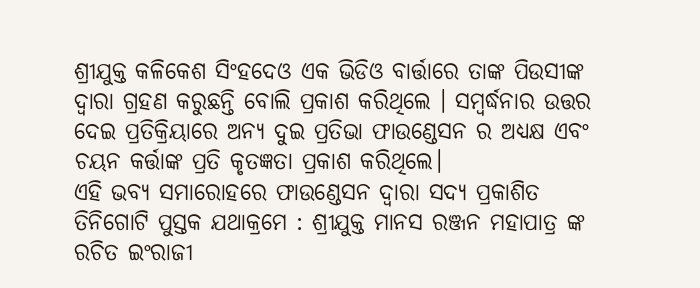ଶ୍ରୀଯୁକ୍ତ କଳିକେଶ ସିଂହଦେଓ ଏକ ଭିଡିଓ ବାର୍ତ୍ତାରେ ତାଙ୍କ ପିଉସୀଙ୍କ ଦ୍ଵାରା ଗ୍ରହଣ କରୁଛନ୍ତି ବୋଲି ପ୍ରକାଶ କରିଥିଲେ । ସମ୍ବର୍ଦ୍ଧନାର ଉତ୍ତର ଦେଇ ପ୍ରତିକ୍ରିୟାରେ ଅନ୍ୟ ଦୁଇ ପ୍ରତିଭା ଫାଉଣ୍ଡେସନ ର ଅଧ୍ୟକ୍ଷ ଏବଂ ଚୟନ କର୍ତ୍ତାଙ୍କ ପ୍ରତି କୃତଜ୍ଞତା ପ୍ରକାଶ କରିଥିଲେ।
ଏହି ଭବ୍ୟ ସମାରୋହରେ ଫାଉଣ୍ଡେସନ ଦ୍ବାରା ସଦ୍ୟ ପ୍ରକାଶିତ ତିନିଗୋଟି ପୁସ୍ତକ ଯଥାକ୍ରମେ : ଶ୍ରୀଯୁକ୍ତ ମାନସ ରଞ୍ଜନ ମହାପାତ୍ର ଙ୍କ ରଚିତ ଇଂରାଜୀ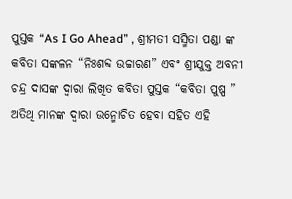ପୁସ୍ତକ “As I Go Ahead” , ଶ୍ରୀମତୀ ସସ୍ମିତା ପଣ୍ଡା ଙ୍କ କବିତା ସଙ୍କଳନ “ନିଃଶବ୍ଦ ଉଚ୍ଚାରଣ” ଏବଂ ଶ୍ରୀଯୁକ୍ତ ଅବନୀ ଚନ୍ଦ୍ର ଦାସଙ୍କ ଦ୍ଵାରା ଲିଖିତ କବିତା ପୁସ୍ତକ “କବିତା ପୁଷ୍ପ ” ଅତିଥି ମାନଙ୍କ ଦ୍ଵାରା ଉନ୍ମୋଚିତ ହେବା ସହିତ ଏହି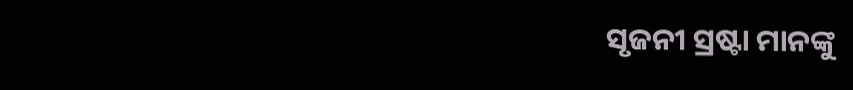ସୃଜନୀ ସ୍ରଷ୍ଟା ମାନଙ୍କୁ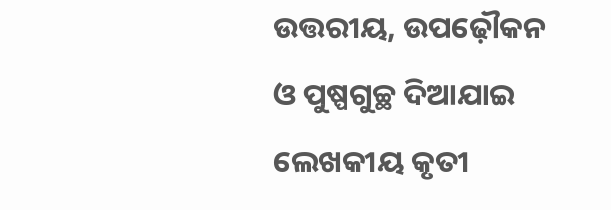ଉତ୍ତରୀୟ, ଉପଢ଼ୌକନ ଓ ପୁଷ୍ପଗୁଚ୍ଛ ଦିଆଯାଇ ଲେଖକୀୟ କୃତୀ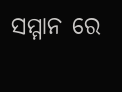ସମ୍ମାନ ରେ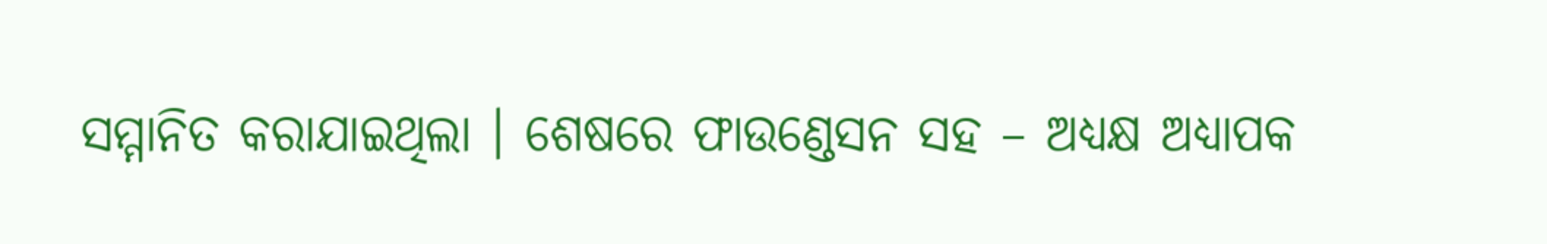ସମ୍ମାନିତ କରାଯାଇଥିଲା । ଶେଷରେ ଫାଉଣ୍ଡେସନ ସହ – ଅଧ୍ୟକ୍ଷ ଅଧ୍ୟାପକ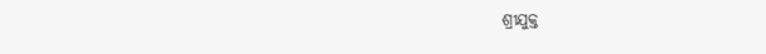ଶ୍ରୀଯୁକ୍ତ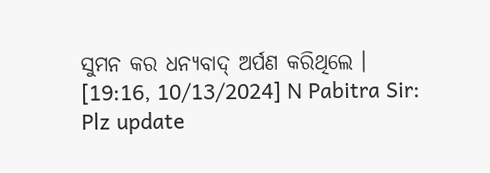ସୁମନ କର ଧନ୍ୟବାଦ୍ ଅର୍ପଣ କରିଥିଲେ ।
[19:16, 10/13/2024] N Pabitra Sir: Plz update